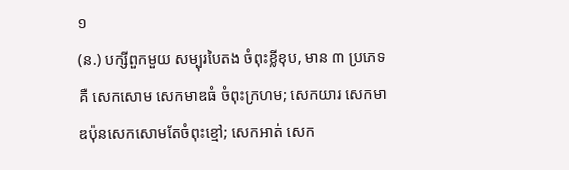១
(ន.) បក្សីពួកមួយ សម្បុរបៃតង ចំពុះខ្លីខុប, មាន ៣ ប្រភេទគឺ សេកសោម សេកមាឌធំ ចំពុះក្រហម; សេកយារ សេកមាឌប៉ុនសេកសោមតែចំពុះខ្មៅ; សេកអាត់ សេក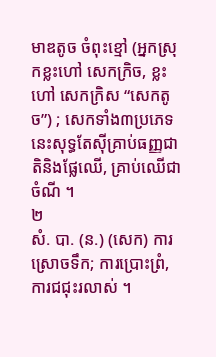មាឌតូច ចំពុះខ្មៅ (អ្នកស្រុកខ្លះហៅ សេកក្រិច, ខ្លះហៅ សេកក្រិស “សេកតូច”) ; សេកទាំង៣ប្រភេទនេះសុទ្ធតែស៊ីគ្រាប់ធញ្ញជាតិនិងផ្លែឈើ, គ្រាប់ឈើជាចំណី ។
២
សំ. បា. (ន.) (សេក) ការស្រោចទឹក; ការប្រោះព្រំ, ការជជុះរលាស់ ។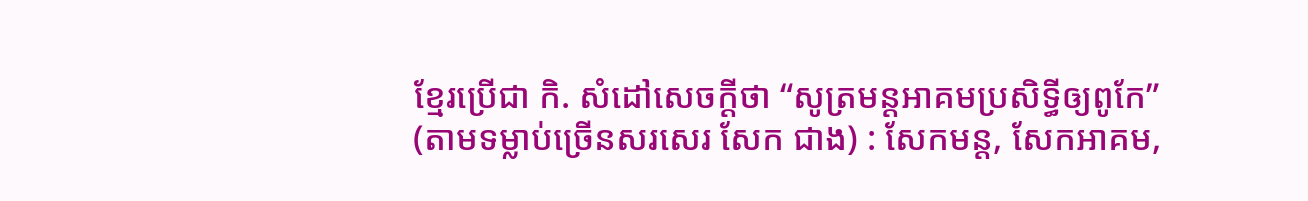ខ្មែរប្រើជា កិ. សំដៅសេចក្ដីថា “សូត្រមន្តអាគមប្រសិទ្ធីឲ្យពូកែ” (តាមទម្លាប់ច្រើនសរសេរ សែក ជាង) : សែកមន្ត, សែកអាគម,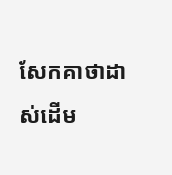សែកគាថាដាស់ដើម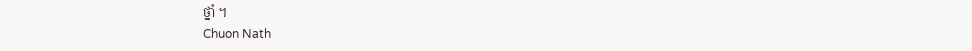ថ្នាំ ។
Chuon Nath